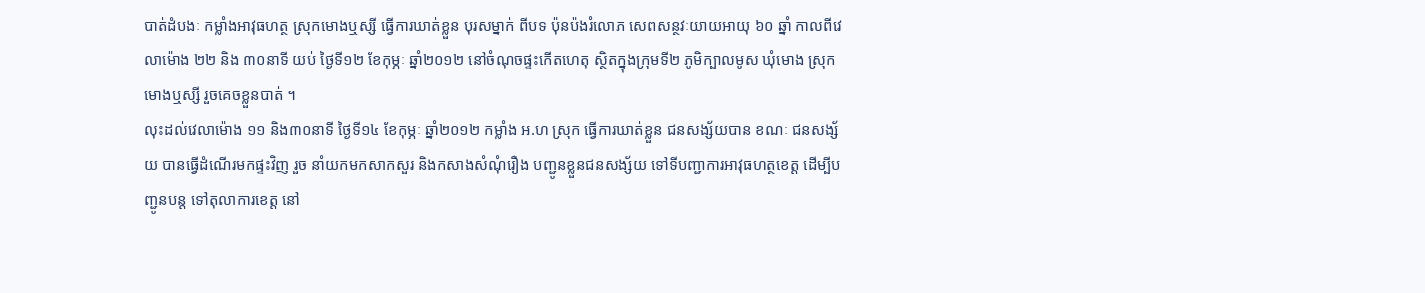បាត់ដំបងៈ កម្លាំងអាវុធហត្ថ ស្រុកមោងឬស្សី ធ្វើការឃាត់ខ្លួន បុរសម្នាក់ ពីបទ ប៉ុនប៉ងរំលោភ សេពសន្ថវៈយាយអាយុ ៦០ ឆ្នាំ កាលពីវេលាម៉ោង ២២ និង ៣០នាទី យប់ ថ្ងៃទី១២ ខែកុម្ភៈ ឆ្នាំ២០១២ នៅចំណុចផ្ទះកើតហេតុ ស្ថិតក្នុងក្រុមទី២ ភូមិក្បាលមូស ឃុំមោង ស្រុកមោងឬស្សី រួចគេចខ្លួនបាត់ ។
លុះដល់វេលាម៉ោង ១១ និង៣០នាទី ថ្ងៃទី១៤ ខែកុម្ភៈ ឆ្នាំ២០១២ កម្លាំង អ.ហ ស្រុក ធ្វើការឃាត់ខ្លួន ជនសង្ស័យបាន ខណៈ ជនសង្ស័យ បានធ្វើដំណើរមកផ្ទះវិញ រួច នាំយកមកសាកសួរ និងកសាងសំណុំរឿង បញ្ជូនខ្លួនជនសង្ស័យ ទៅទីបញ្ជាការអាវុធហត្ថខេត្ត ដើម្បីបញ្ជូនបន្ត ទៅតុលាការខេត្ត នៅ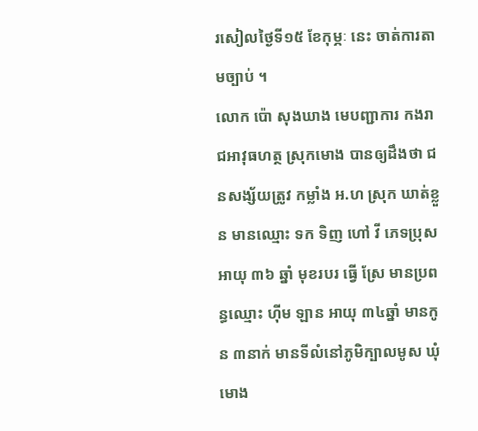រសៀលថ្ងៃទី១៥ ខែកុម្ភៈ នេះ ចាត់ការតាមច្បាប់ ។
លោក ប៉ោ សុងឃាង មេបញ្ជាការ កងរាជអាវុធហត្ថ ស្រុកមោង បានឲ្យដឹងថា ជនសង្ស័យត្រូវ កម្លាំង អ.ហ ស្រុក ឃាត់ខ្លួន មានឈ្មោះ ទក ទិញ ហៅ វី ភេទប្រុស អាយុ ៣៦ ឆ្នាំ មុខរបរ ធ្វើ ស្រែ មានប្រពន្ធឈ្មោះ ហ៊ីម ឡាន អាយុ ៣៤ឆ្នាំ មានកូន ៣នាក់ មានទីលំនៅភូមិក្បាលមូស ឃុំមោង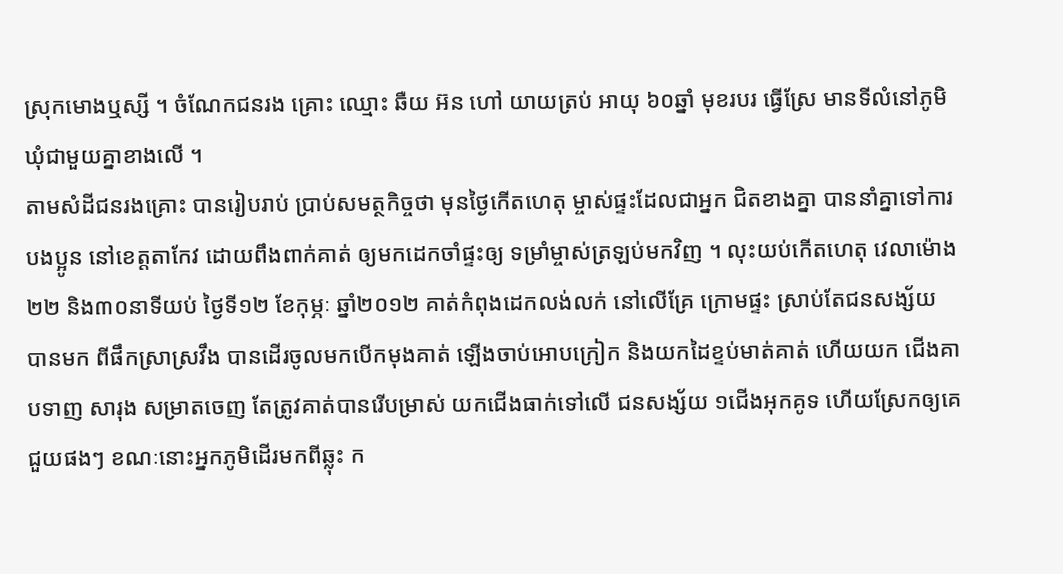ស្រុកមោងឬស្សី ។ ចំណែកជនរង គ្រោះ ឈ្មោះ ឆឺយ អ៊ន ហៅ យាយត្រប់ អាយុ ៦០ឆ្នាំ មុខរបរ ធ្វើស្រែ មានទីលំនៅភូមិឃុំជាមួយគ្នាខាងលើ ។
តាមសំដីជនរងគ្រោះ បានរៀបរាប់ ប្រាប់សមត្ថកិច្ចថា មុនថ្ងៃកើតហេតុ ម្ចាស់ផ្ទះដែលជាអ្នក ជិតខាងគ្នា បាននាំគ្នាទៅការបងប្អូន នៅខេត្តតាកែវ ដោយពឹងពាក់គាត់ ឲ្យមកដេកចាំផ្ទះឲ្យ ទម្រាំម្ចាស់ត្រឡប់មកវិញ ។ លុះយប់កើតហេតុ វេលាម៉ោង ២២ និង៣០នាទីយប់ ថ្ងៃទី១២ ខែកុម្ភៈ ឆ្នាំ២០១២ គាត់កំពុងដេកលង់លក់ នៅលើគ្រែ ក្រោមផ្ទះ ស្រាប់តែជនសង្ស័យ បានមក ពីផឹកស្រាស្រវឹង បានដើរចូលមកបើកមុងគាត់ ឡើងចាប់អោបក្រៀក និងយកដៃខ្ទប់មាត់គាត់ ហើយយក ជើងគាបទាញ សារុង សម្រាតចេញ តែត្រូវគាត់បានរើបម្រាស់ យកជើងធាក់ទៅលើ ជនសង្ស័យ ១ជើងអុកគូទ ហើយស្រែកឲ្យគេជួយផងៗ ខណៈនោះអ្នកភូមិដើរមកពីឆ្លុះ ក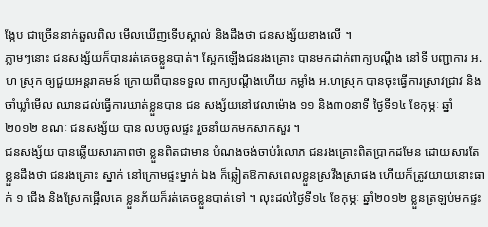ង្កែប ជាច្រើននាក់ឆួលពិល មើលឃើញទើបស្គាល់ និងដឹងថា ជនសង្ស័យខាងលើ ។
ភ្លាមៗនោះ ជនសង្ស័យក៏បានរត់គេចខ្លួនបាត់។ ស្អែកឡើងជនរងគ្រោះ បានមកដាក់ពាក្យបណ្តឹង នៅទី បញ្ជាការ អ.ហ ស្រុក ឲ្យជួយអន្តរាគមន៍ ក្រោយពីបានទទួល ពាក្យបណ្តឹងហើយ កម្លាំង អ.ហស្រុក បានចុះធ្វើការស្រាវជ្រាវ និងចាំឃ្លាំមើល ឈានដល់ធ្វើការឃាត់ខ្លួនបាន ជន សង្ស័យនៅវេលាម៉ោង ១១ និង៣០នាទី ថ្ងៃទី១៤ ខែកុម្ភៈ ឆ្នាំ២០១២ ខណៈ ជនសង្ស័យ បាន លបចូលផ្ទះ រួចនាំយកមកសាកសួរ ។
ជនសង្ស័យ បានឆ្លើយសារភាពថា ខ្លួនពិតជាមាន បំណងចង់ចាប់រំលោភ ជនរងគ្រោះពិតប្រាកដមែន ដោយសារតែខ្លួនដឹងថា ជនរងគ្រោះ ស្នាក់ នៅក្រោមផ្ទះម្នាក់ ឯង ក៏ឆ្លៀតឱកាសពេលខ្លួនស្រវឹងស្រាផង ហើយក៏ត្រូវយាយនោះធាក់ ១ ជើង និងស្រែកផ្អើលគេ ខ្លួនភ័យក៏រត់គេចខ្លួនបាត់ទៅ ។ លុះដល់ថ្ងៃទី១៤ ខែកុម្ភៈ ឆ្នាំ២០១២ ខ្លួនត្រឡប់មកផ្ទះ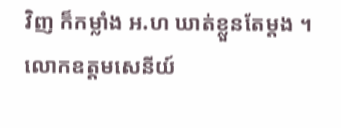វិញ ក៏កម្លាំង អ.ហ ឃាត់ខ្លួនតែម្តង ។
លោកឧត្តមសេនីយ៍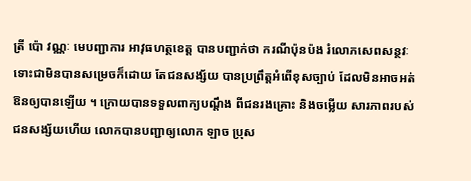ត្រី ប៉ោ វណ្ណៈ មេបញ្ជាការ អាវុធហត្ថខេត្ត បានបញ្ជាក់ថា ករណីប៉ុនប៉ង រំលោភសេពសន្ថវៈ ទោះជាមិនបានសម្រេចក៏ដោយ តែជនសង្ស័យ បានប្រព្រឹត្តអំពើខុសច្បាប់ ដែលមិនអាចអត់ឱនឲ្យបានឡើយ ។ ក្រោយបានទទួលពាក្យបណ្តឹង ពីជនរងគ្រោះ និងចម្លើយ សារភាពរបស់ជនសង្ស័យហើយ លោកបានបញ្ជាឲ្យលោក ឡាច ប្រុស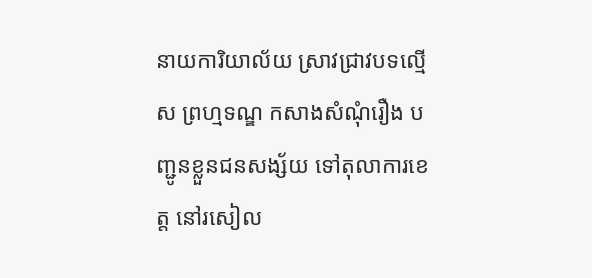នាយការិយាល័យ ស្រាវជ្រាវបទល្មើស ព្រហ្មទណ្ឌ កសាងសំណុំរឿង បញ្ជូនខ្លួនជនសង្ស័យ ទៅតុលាការខេត្ត នៅរសៀល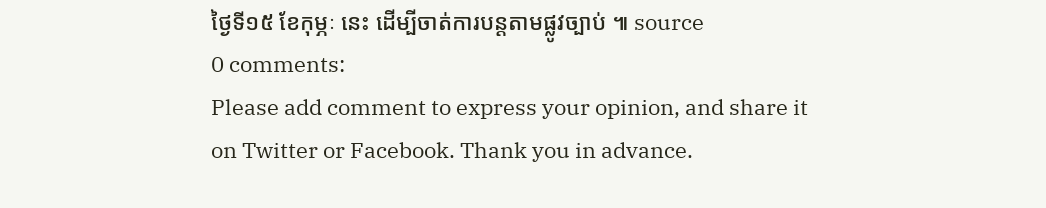ថ្ងៃទី១៥ ខែកុម្ភៈ នេះ ដើម្បីចាត់ការបន្តតាមផ្លូវច្បាប់ ៕ source
0 comments:
Please add comment to express your opinion, and share it on Twitter or Facebook. Thank you in advance.